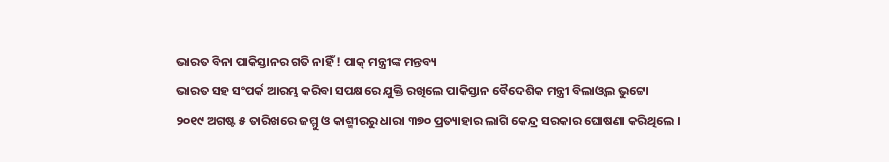ଭାରତ ବିନା ପାକିସ୍ତାନର ଗତି ନାହିଁ ! ପାକ୍ ମନ୍ତ୍ରୀଙ୍କ ମନ୍ତବ୍ୟ
ଭାରତ ସହ ସଂପର୍କ ଆରମ୍ଭ କରିବା ସପକ୍ଷରେ ଯୁକ୍ତି ରଖିଲେ ପାକିସ୍ତାନ ବୈଦେଶିକ ମନ୍ତ୍ରୀ ବିଲାଓ୍ୱଲ ଭୁଟ୍ଟୋ
୨୦୧୯ ଅଗଷ୍ଟ ୫ ତାରିଖରେ ଜମ୍ମୁ ଓ କାଶ୍ମୀରରୁ ଧାରା ୩୭୦ ପ୍ରତ୍ୟାହାର ଲାଗି କେନ୍ଦ୍ର ସରକାର ଘୋଷଣା କରିଥିଲେ ।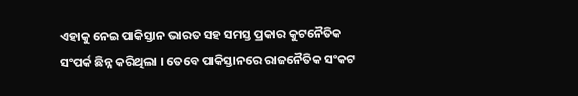ଏହାକୁ ନେଇ ପାକିସ୍ତାନ ଭାରତ ସହ ସମସ୍ତ ପ୍ରକାର କୁଟନୈତିକ ସଂପର୍କ ଛିନ୍ନ କରିଥିଲା । ତେବେ ପାକିସ୍ତାନରେ ରାଜନୈତିକ ସଂକଟ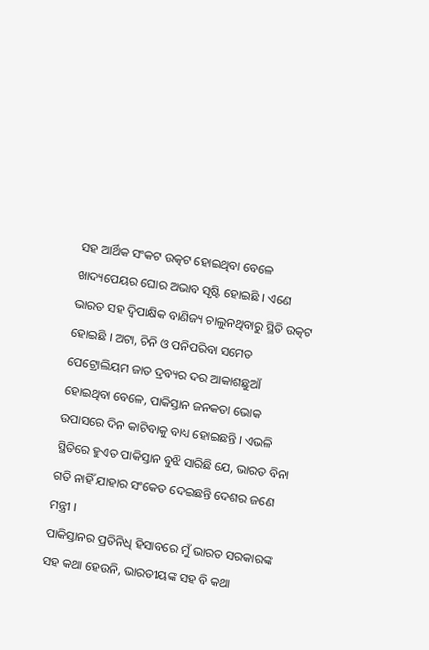ସହ ଆର୍ଥିକ ସଂକଟ ଉତ୍କଟ ହୋଇଥିବା ବେଳେ ଖାଦ୍ୟପେୟର ଘୋର ଅଭାବ ସୃଷ୍ଟି ହୋଇଛି । ଏଣେ ଭାରତ ସହ ଦ୍ୱିପାକ୍ଷିକ ବାଣିଜ୍ୟ ଚାଲୁନଥିବାରୁ ସ୍ଥିତି ଉତ୍କଟ ହୋଇଛି । ଅଟା, ଚିନି ଓ ପନିପରିବା ସମେତ ପେଟ୍ରୋଲିୟମ ଜାତ ଦ୍ରବ୍ୟର ଦର ଆକାଶଛୁଆଁ ହୋଇଥିବା ବେଳେ, ପାକିସ୍ତାନ ଜନକତା ଭୋକ ଉପାସରେ ଦିନ କାଟିବାକୁ ବାଧ୍ୟ ହୋଇଛନ୍ତି । ଏଭଳି ସ୍ଥିତିରେ ହୁଏତ ପାକିସ୍ତାନ ବୁଝି ସାରିଛି ଯେ, ଭାରତ ବିନା ଗତି ନାହିଁ ଯାହାର ସଂକେତ ଦେଇଛନ୍ତି ଦେଶର ଜଣେ ମନ୍ତ୍ରୀ ।
ପାକିସ୍ତାନର ପ୍ରତିନିଧି ହିସାବରେ ମୁଁ ଭାରତ ସରକାରଙ୍କ ସହ କଥା ହେଉନି, ଭାରତୀୟଙ୍କ ସହ ବି କଥା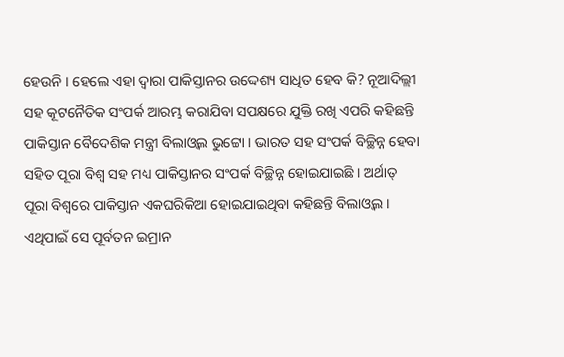ହେଉନି । ହେଲେ ଏହା ଦ୍ୱାରା ପାକିସ୍ତାନର ଉଦ୍ଦେଶ୍ୟ ସାଧିତ ହେବ କି? ନୂଆଦିଲ୍ଲୀ ସହ କୂଟନୈତିକ ସଂପର୍କ ଆରମ୍ଭ କରାଯିବା ସପକ୍ଷରେ ଯୁକ୍ତି ରଖି ଏପରି କହିଛନ୍ତି ପାକିସ୍ତାନ ବୈଦେଶିକ ମନ୍ତ୍ରୀ ବିଲାଓ୍ୱଲ ଭୁଟ୍ଟୋ । ଭାରତ ସହ ସଂପର୍କ ବିଚ୍ଛିନ୍ନ ହେବା ସହିତ ପୂରା ବିଶ୍ୱ ସହ ମଧ୍ୟ ପାକିସ୍ତାନର ସଂପର୍କ ବିଚ୍ଛିନ୍ନ ହୋଇଯାଇଛି । ଅର୍ଥାତ୍ ପୂରା ବିଶ୍ୱରେ ପାକିସ୍ତାନ ଏକଘରିକିଆ ହୋଇଯାଇଥିବା କହିଛନ୍ତି ବିଲାଓ୍ୱଲ । ଏଥିପାଇଁ ସେ ପୂର୍ବତନ ଇମ୍ରାନ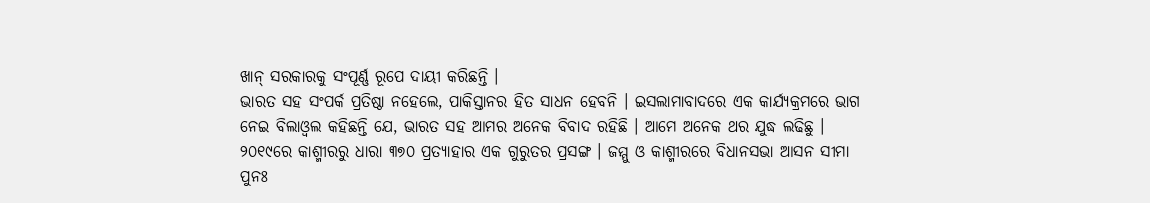ଖାନ୍ ସରକାରକୁ ସଂପୂର୍ଣ୍ଣ ରୂପେ ଦାୟୀ କରିଛନ୍ତି ।
ଭାରତ ସହ ସଂପର୍କ ପ୍ରତିଷ୍ଠା ନହେଲେ, ପାକିସ୍ତାନର ହିତ ସାଧନ ହେବନି । ଇସଲାମାବାଦରେ ଏକ କାର୍ଯ୍ୟକ୍ରମରେ ଭାଗ ନେଇ ବିଲାଓ୍ୱଲ କହିଛନ୍ତି ଯେ, ଭାରତ ସହ ଆମର ଅନେକ ବିବାଦ ରହିଛି । ଆମେ ଅନେକ ଥର ଯୁଦ୍ଧ ଲଢିଛୁ । ୨୦୧୯ରେ କାଶ୍ମୀରରୁ ଧାରା ୩୭୦ ପ୍ରତ୍ୟାହାର ଏକ ଗୁରୁତର ପ୍ରସଙ୍ଗ । ଜମ୍ମୁ ଓ କାଶ୍ମୀରରେ ବିଧାନସଭା ଆସନ ସୀମା ପୁନଃ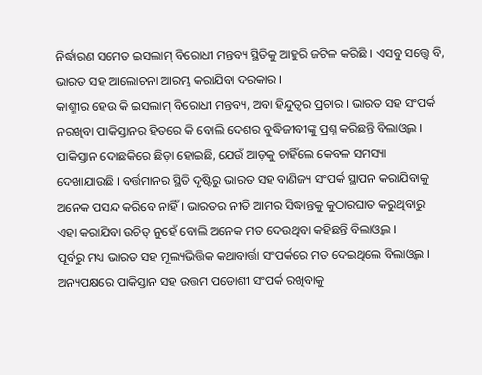ନିର୍ଦ୍ଧାରଣ ସମେତ ଇସଲାମ୍ ବିରୋଧୀ ମନ୍ତବ୍ୟ ସ୍ଥିତିକୁ ଆହୁରି ଜଟିଳ କରିଛି । ଏସବୁ ସତ୍ତ୍ୱେ ବି, ଭାରତ ସହ ଆଲୋଚନା ଆରମ୍ଭ କରାଯିବା ଦରକାର ।
କାଶ୍ମୀର ହେଉ କି ଇସଲାମ୍ ବିରୋଧୀ ମନ୍ତବ୍ୟ, ଅବା ହିନ୍ଦୁତ୍ୱର ପ୍ରଚାର । ଭାରତ ସହ ସଂପର୍କ ନରଖିବା ପାକିସ୍ତାନର ହିତରେ କି ବୋଲି ଦେଶର ବୁଦ୍ଧିଜୀବୀଙ୍କୁ ପ୍ରଶ୍ନ କରିଛନ୍ତି ବିଲାଓ୍ୱଲ । ପାକିସ୍ତାନ ଦୋଛକିରେ ଛିଡ଼ା ହୋଇଛି, ଯେଉଁ ଆଡ଼କୁ ଚାହିଁଲେ କେବଳ ସମସ୍ୟା ଦେଖାଯାଉଛି । ବର୍ତ୍ତମାନର ସ୍ଥିତି ଦୃଷ୍ଟିରୁ ଭାରତ ସହ ବାଣିଜ୍ୟ ସଂପର୍କ ସ୍ଥାପନ କରାଯିବାକୁ ଅନେକ ପସନ୍ଦ କରିବେ ନାହିଁ । ଭାରତର ନୀତି ଆମର ସିଦ୍ଧାନ୍ତକୁ କୁଠାରଘାତ କରୁଥିବାରୁ ଏହା କରାଯିବା ଉଚିତ୍ ନୁହେଁ ବୋଲି ଅନେକ ମତ ଦେଉଥିବା କହିଛନ୍ତି ବିଲାଓ୍ୱଲ ।
ପୂର୍ବରୁ ମଧ୍ୟ ଭାରତ ସହ ମୂଲ୍ୟଭିତ୍ତିକ କଥାବାର୍ତ୍ତା ସଂପର୍କରେ ମତ ଦେଇଥିଲେ ବିଲାଓ୍ୱଲ । ଅନ୍ୟପକ୍ଷରେ ପାକିସ୍ତାନ ସହ ଉତ୍ତମ ପଡୋଶୀ ସଂପର୍କ ରଖିବାକୁ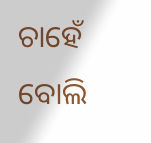ଚାହେଁ ବୋଲି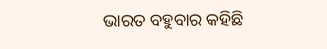ଭାରତ ବହୁବାର କହିଛି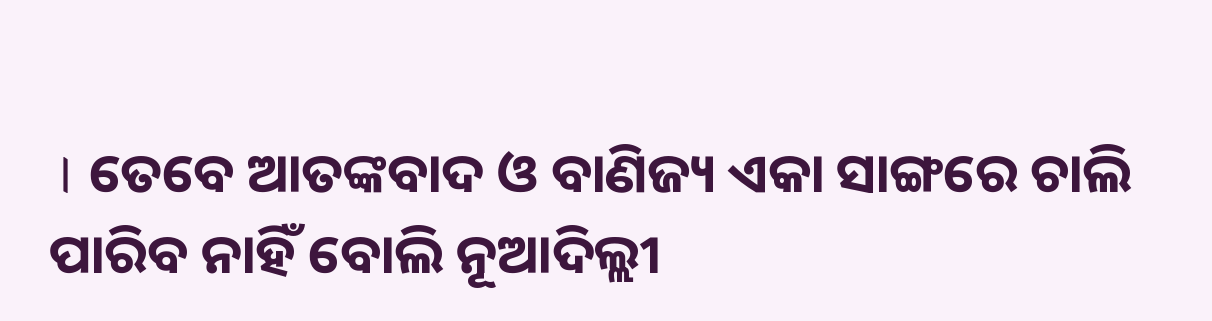। ତେବେ ଆତଙ୍କବାଦ ଓ ବାଣିଜ୍ୟ ଏକା ସାଙ୍ଗରେ ଚାଲି ପାରିବ ନାହିଁ ବୋଲି ନୂଆଦିଲ୍ଲୀ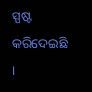ସ୍ପଷ୍ଟ କରିଦେଇଛି ।